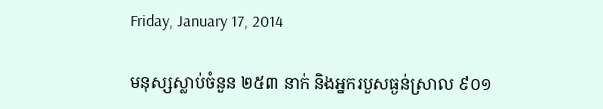Friday, January 17, 2014

មនុស្សស្លាប់ចំនួន ២៥៣ នាក់ និងអ្នករបួសធ្ងន់ស្រាល ៩០១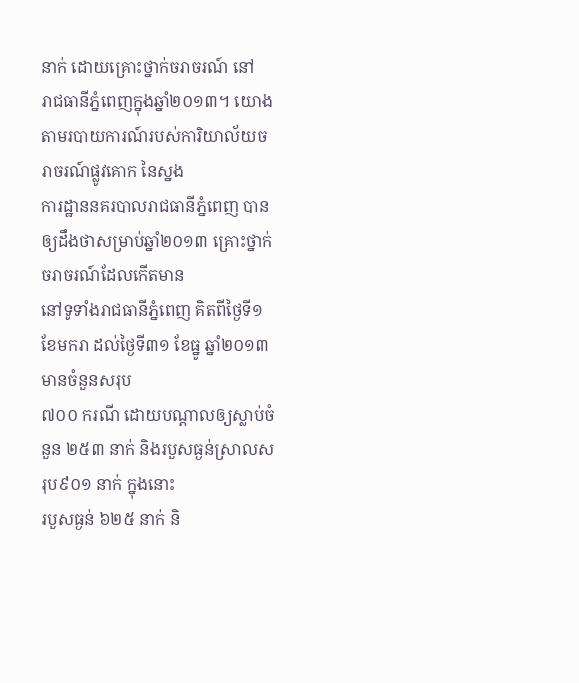នាក់ ដោយគ្រោះថ្នាក់ចរាចរណ៍ នៅ
រាជធានីភ្នំពេញក្នុងឆ្នាំ២០១៣។ យោងតាមរបាយការណ៍របស់ការិយាល័យចរាចរណ៍ផ្លូវគោក នៃស្នង
ការដ្ឋាននគរបាលរាជធានីភ្នំពេញ បានឲ្យដឹងថាសម្រាប់ឆ្នាំ២០១៣ គ្រោះថ្នាក់ចរាចរណ៍ដែលកើតមាន
នៅទូទាំងរាជធានីភ្នំពេញ គិតពីថ្ងៃទី១ ខែមករា ដល់ថ្ងៃទី៣១ ខែធ្នូ ឆ្នាំ២០១៣ មានចំនួនសរុប
៧០០ ករណី ដោយបណ្តាលឲ្យស្លាប់ចំនួន ២៥៣ នាក់ និងរបួសធ្ងន់ស្រាលសរុប៩០១ នាក់ ក្នុងនោះ
របួសធ្ងន់ ៦២៥ នាក់ និ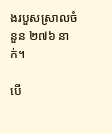ងរបួសស្រាលចំនួន ២៧៦ នាក់។

បើ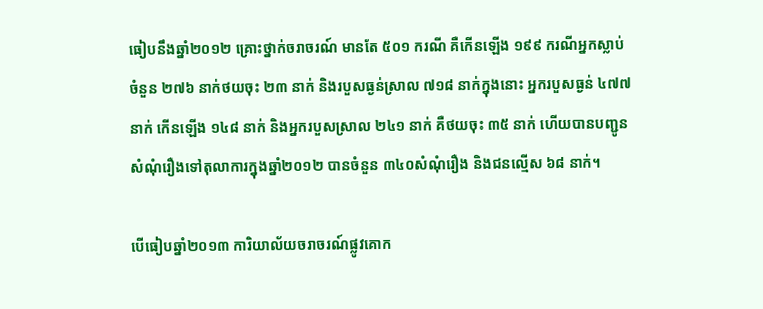ធៀបនឹងឆ្នាំ២០១២ គ្រោះថ្នាក់ចរាចរណ៍ មានតែ ៥០១ ករណី គឺកើនឡើង ១៩៩ ករណីអ្នកស្លាប់
ចំនួន ២៧៦ នាក់ថយចុះ ២៣ នាក់ និងរបួសធ្ងន់ស្រាល ៧១៨ នាក់ក្នុងនោះ អ្នករបួសធ្ងន់ ៤៧៧
នាក់ កើនឡើង ១៤៨ នាក់ និងអ្នករបួសស្រាល ២៤១ នាក់ គឺថយចុះ ៣៥ នាក់ ហើយបានបញ្ជូន
សំណុំរឿងទៅតុលាការក្នុងឆ្នាំ២០១២ បានចំនួន ៣៤០សំណុំរឿង និងជនល្មើស ៦៨ នាក់។

បើធៀបឆ្នាំ២០១៣ ការិយាល័យចរាចរណ៍ផ្លូវគោក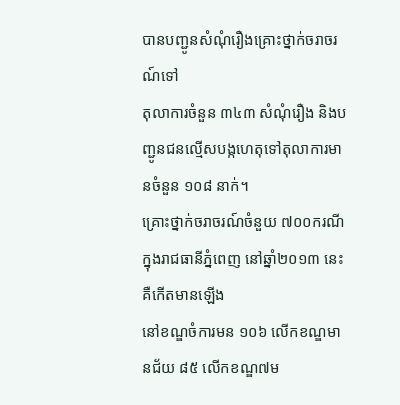បានបញ្ជូនសំណុំរឿងគ្រោះថ្នាក់ចរាចរណ៍ទៅ
តុលាការចំនួន ៣៤៣ សំណុំរឿង និងបញ្ជូនជនល្មើសបង្កហេតុទៅតុលាការមានចំនួន ១០៨ នាក់។
គ្រោះថ្នាក់ចរាចរណ៍ចំនួយ ៧០០ករណីក្នុងរាជធានីភ្នំពេញ នៅឆ្នាំ២០១៣ នេះ គឺកើតមានឡើង
នៅខណ្ឌចំការមន ១០៦ លើកខណ្ឌមានជ័យ ៨៥ លើកខណ្ឌ៧ម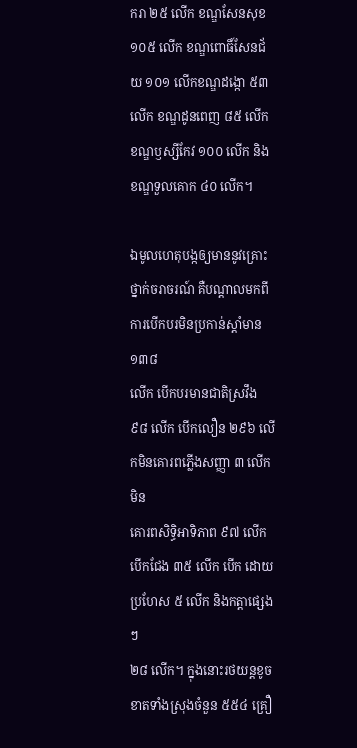ករា ២៥ លើក ខណ្ឌសែនសុខ
១០៥ លើក ខណ្ឌពោធិ៍សែនជ័យ ១០១ លើកខណ្ឌដង្កោ ៥៣ លើក ខណ្ឌដូនពេញ ៨៥ លើក
ខណ្ឌឫស្សីកែវ ១០០ លើក និងខណ្ឌទួលគោក ៤០ លើក។

ឯមូលហេតុបង្កឲ្យមាននូវគ្រោះថ្នាក់ចរាចរណ៍ គឺបណ្តាលមកពីការបើកបរមិនប្រកាន់ស្តាំមាន ១៣៨
លើក បើកបរមានជាតិស្រវឹង ៩៨ លើក បើកលឿន ២៩៦ លើកមិនគោរពភ្លើងសញ្ញា ៣ លើក មិន
គោរពសិទ្ធិអាទិភាព ៩៧ លើកបើកជែង ៣៥ លើក បើក ដោយប្រហែស ៥ លើក និងកត្តាផ្សេងៗ
២៨ លើក។ ក្នុងនោះរថយន្តខូចខាតទាំងស្រុងចំនួន ៥៥៤ គ្រឿ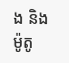ង និងម៉ូតូ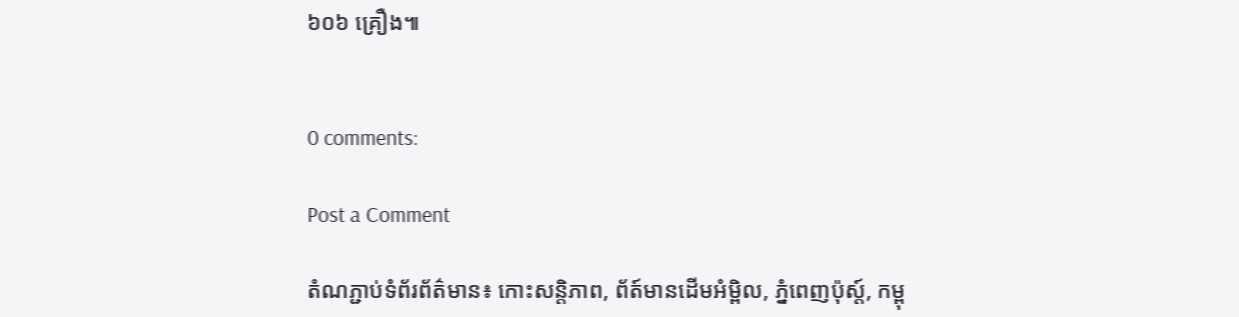៦០៦ គ្រឿង៕


0 comments:

Post a Comment

តំណភ្ជាប់ទំព័រព័ត៌មាន៖ កោះសន្តិភាព, ព័ត៍មានដើមអំម្ពិល, ភ្នំពេញប៉ុស្ត៍, កម្ពុ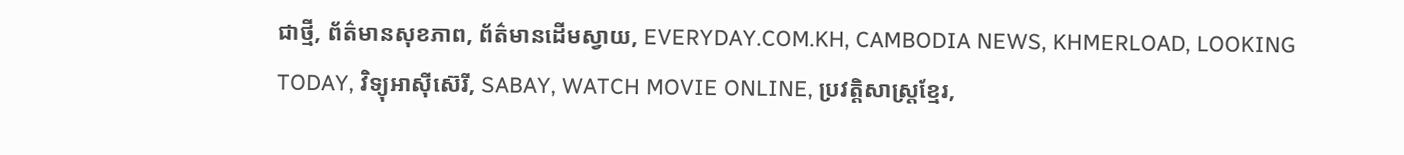ជាថ្មី, ព័ត៌មានសុខភាព, ព័ត៌មានដើមស្វាយ, EVERYDAY.COM.KH, CAMBODIA NEWS, KHMERLOAD, LOOKING TODAY, វិទ្យុអាស៊ីស៊េរី, SABAY, WATCH MOVIE ONLINE, ប្រវត្តិសាស្រ្តខ្មែរ,